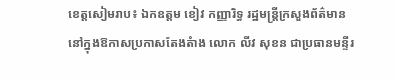ខេត្តសៀមរាប៖ ឯកឧត្តម ខៀវ កញ្ញារិទ្ធ រដ្ឋមន្រ្តីក្រសួងព័ត៌មាន នៅក្នុងឱកាសប្រកាសតែងតំាង លោក លីវ សុខន ជាប្រធានមន្ទីរ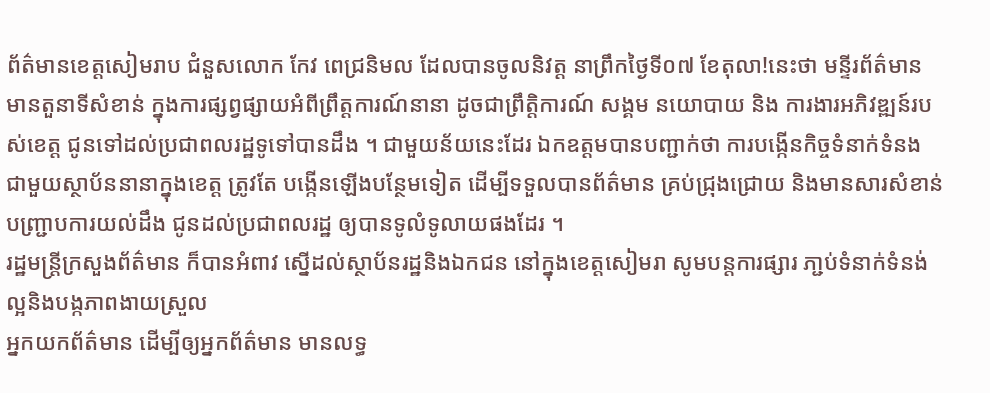ព័ត៌មានខេត្តសៀមរាប ជំនួសលោក កែវ ពេជ្រនិមល ដែលបានចូលនិវត្ត នាព្រឹកថ្ងៃទី០៧ ខែតុលា!នេះថា មន្ទីរព័ត៌មាន មានតួនាទីសំខាន់ ក្នុងការផ្សព្វផ្សាយអំពីព្រឹត្តការណ៍នានា ដូចជាព្រឹត្តិការណ៍ សង្គម នយោបាយ និង ការងារអភិវឌ្ឍន៍របស់ខេត្ត ជូនទៅដល់ប្រជាពលរដ្ឋទូទៅបានដឹង ។ ជាមួយន័យនេះដែរ ឯកឧត្តមបានបញ្ជាក់ថា ការបង្កើនកិច្ចទំនាក់ទំនង ជាមួយស្ថាប័ននានាក្នុងខេត្ត ត្រូវតែ បង្កើនឡើងបន្ថែមទៀត ដើម្បីទទួលបានព័ត៌មាន គ្រប់ជ្រុងជ្រោយ និងមានសារសំខាន់ បញ្ជ្រាបការយល់ដឹង ជូនដល់ប្រជាពលរដ្ឋ ឲ្យបានទូលំទូលាយផងដែរ ។
រដ្ឋមន្រ្តីក្រសួងព័ត៌មាន ក៏បានអំពាវ ស្នើដល់ស្ថាប័នរដ្ឋនិងឯកជន នៅក្នុងខេត្តសៀមរា សូមបន្តការផ្សារ ភា្ជប់ទំនាក់ទំនង់ល្អនិងបង្កភាពងាយស្រួល
អ្នកយកព័ត៌មាន ដើម្បីឲ្យអ្នកព័ត៌មាន មានលទ្ធ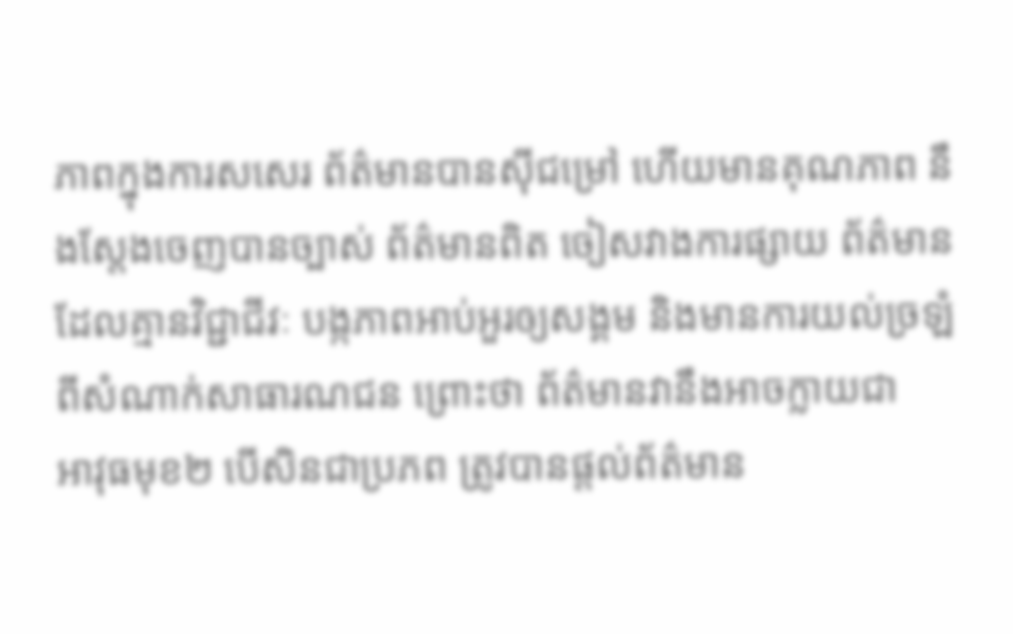ភាពក្នុងការសសេរ ព័ត៌មានបានស៊ីជម្រៅ ហើយមានគុណភាព នឹងស្តែងចេញបានច្បាស់ ព័ត៌មានពិត ចៀសវាងការផ្សាយ ព័ត៌មានដែលគ្មានវិជ្ជាជីវៈ បង្កភាពអាប់អួរឲ្យសង្គម និងមានការយល់ច្រឡំពីសំណាក់សាធារណជន ព្រោះថា ព័ត៌មានវានឹងអាចក្លាយជា
អាវុធមុខ២ បើសិនជាប្រភព ត្រូវបានផ្តល់ព័ត៌មាន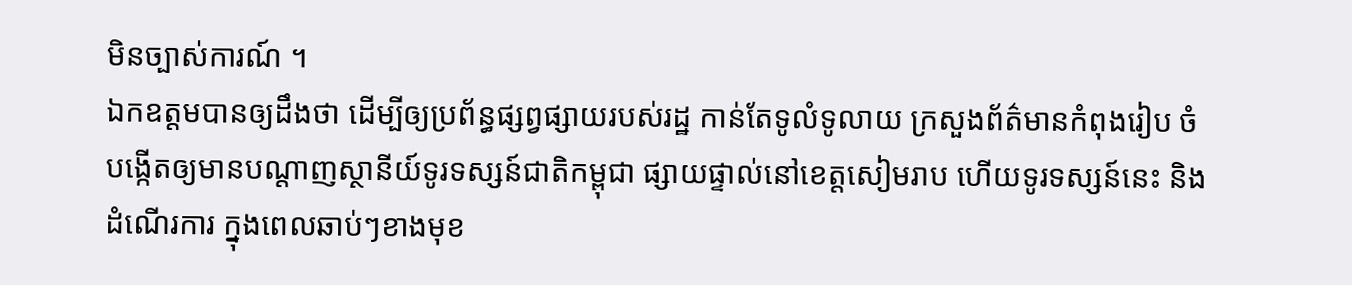មិនច្បាស់ការណ៍ ។
ឯកឧត្តមបានឲ្យដឹងថា ដើម្បីឲ្យប្រព័ន្ធផ្សព្វផ្សាយរបស់រដ្ឋ កាន់តែទូលំទូលាយ ក្រសួងព័ត៌មានកំពុងរៀប ចំបង្កើតឲ្យមានបណ្តាញស្ថានីយ៍ទូរទស្សន៍ជាតិកម្ពុជា ផ្សាយផ្ទាល់នៅខេត្តសៀមរាប ហើយទូរទស្សន៍នេះ និងដំណើរការ ក្នុងពេលឆាប់ៗខាងមុខ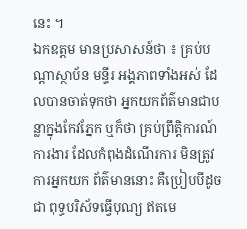នេះ ។
ឯកឧត្តម មានប្រសាសន៍ថា ៖ គ្រប់បណ្តាស្ថាប័ន មន្ទីរ អង្គភាពទាំងអស់ ដែលបានចាត់ទុកថា អ្នកយកព័ត៌មានជាបន្លាក្នុងកែវភ្នែក ឬក៏ថា គ្រប់ព្រឹត្តិការណ៍ការងារ ដែលកំពុងដំណើរការ មិនត្រូវការអ្នកយក ព័ត៌មាននោះ គឺប្រៀបបីដូចជា ពុទ្ធបរិស័ទធ្វើបុណ្យ ឥតមេ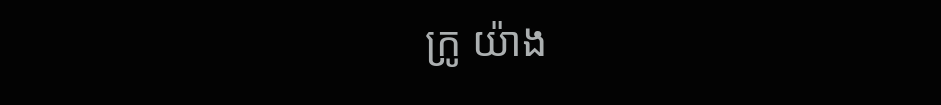ក្រូ យ៉ាង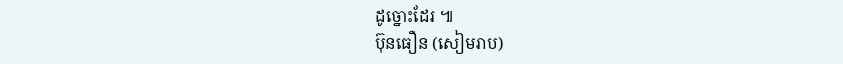ដូច្នោះដែរ ៕
ប៊ុនធឿន (សៀមរាប)